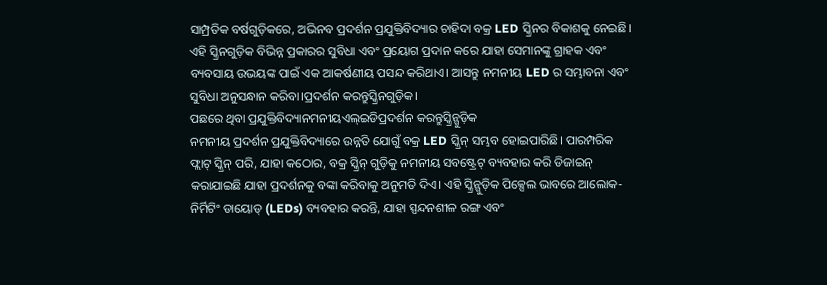ସାମ୍ପ୍ରତିକ ବର୍ଷଗୁଡ଼ିକରେ, ଅଭିନବ ପ୍ରଦର୍ଶନ ପ୍ରଯୁକ୍ତିବିଦ୍ୟାର ଚାହିଦା ବକ୍ର LED ସ୍କ୍ରିନର ବିକାଶକୁ ନେଇଛି। ଏହି ସ୍କ୍ରିନଗୁଡ଼ିକ ବିଭିନ୍ନ ପ୍ରକାରର ସୁବିଧା ଏବଂ ପ୍ରୟୋଗ ପ୍ରଦାନ କରେ ଯାହା ସେମାନଙ୍କୁ ଗ୍ରାହକ ଏବଂ ବ୍ୟବସାୟ ଉଭୟଙ୍କ ପାଇଁ ଏକ ଆକର୍ଷଣୀୟ ପସନ୍ଦ କରିଥାଏ। ଆସନ୍ତୁ ନମନୀୟ LED ର ସମ୍ଭାବନା ଏବଂ ସୁବିଧା ଅନୁସନ୍ଧାନ କରିବା।ପ୍ରଦର୍ଶନ କରନ୍ତୁସ୍କ୍ରିନଗୁଡ଼ିକ।
ପଛରେ ଥିବା ପ୍ରଯୁକ୍ତିବିଦ୍ୟାନମନୀୟଏଲ୍ଇଡିପ୍ରଦର୍ଶନ କରନ୍ତୁସ୍କ୍ରିନ୍ଗୁଡ଼ିକ
ନମନୀୟ ପ୍ରଦର୍ଶନ ପ୍ରଯୁକ୍ତିବିଦ୍ୟାରେ ଉନ୍ନତି ଯୋଗୁଁ ବକ୍ର LED ସ୍କ୍ରିନ୍ ସମ୍ଭବ ହୋଇପାରିଛି। ପାରମ୍ପରିକ ଫ୍ଲାଟ୍ ସ୍କ୍ରିନ୍ ପରି, ଯାହା କଠୋର, ବକ୍ର ସ୍କ୍ରିନ୍ ଗୁଡ଼ିକୁ ନମନୀୟ ସବଷ୍ଟ୍ରେଟ୍ ବ୍ୟବହାର କରି ଡିଜାଇନ୍ କରାଯାଇଛି ଯାହା ପ୍ରଦର୍ଶନକୁ ବଙ୍କା କରିବାକୁ ଅନୁମତି ଦିଏ। ଏହି ସ୍କ୍ରିନ୍ଗୁଡ଼ିକ ପିକ୍ସେଲ ଭାବରେ ଆଲୋକ-ନିର୍ମିଟିଂ ଡାୟୋଡ୍ (LEDs) ବ୍ୟବହାର କରନ୍ତି, ଯାହା ସ୍ପନ୍ଦନଶୀଳ ରଙ୍ଗ ଏବଂ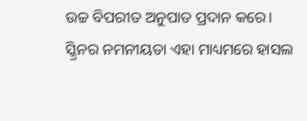ଉଚ୍ଚ ବିପରୀତ ଅନୁପାତ ପ୍ରଦାନ କରେ।
ସ୍କ୍ରିନର ନମନୀୟତା ଏହା ମାଧ୍ୟମରେ ହାସଲ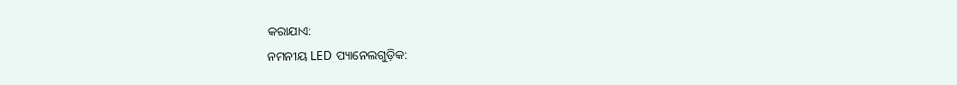କରାଯାଏ:
ନମନୀୟ LED ପ୍ୟାନେଲଗୁଡ଼ିକ: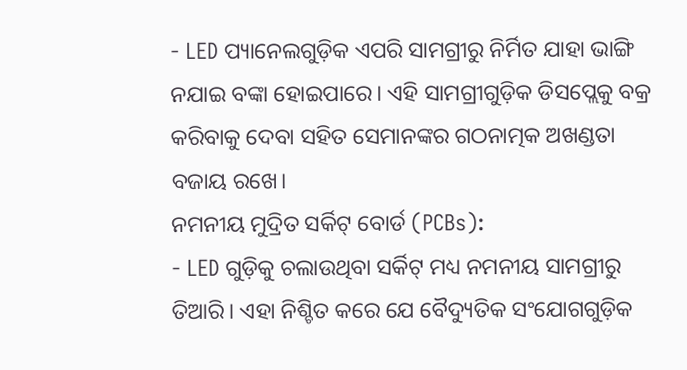- LED ପ୍ୟାନେଲଗୁଡ଼ିକ ଏପରି ସାମଗ୍ରୀରୁ ନିର୍ମିତ ଯାହା ଭାଙ୍ଗି ନଯାଇ ବଙ୍କା ହୋଇପାରେ। ଏହି ସାମଗ୍ରୀଗୁଡ଼ିକ ଡିସପ୍ଲେକୁ ବକ୍ର କରିବାକୁ ଦେବା ସହିତ ସେମାନଙ୍କର ଗଠନାତ୍ମକ ଅଖଣ୍ଡତା ବଜାୟ ରଖେ।
ନମନୀୟ ମୁଦ୍ରିତ ସର୍କିଟ୍ ବୋର୍ଡ (PCBs):
- LED ଗୁଡ଼ିକୁ ଚଲାଉଥିବା ସର୍କିଟ୍ ମଧ୍ୟ ନମନୀୟ ସାମଗ୍ରୀରୁ ତିଆରି। ଏହା ନିଶ୍ଚିତ କରେ ଯେ ବୈଦ୍ୟୁତିକ ସଂଯୋଗଗୁଡ଼ିକ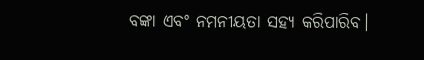ବଙ୍କା ଏବଂ ନମନୀୟତା ସହ୍ୟ କରିପାରିବ।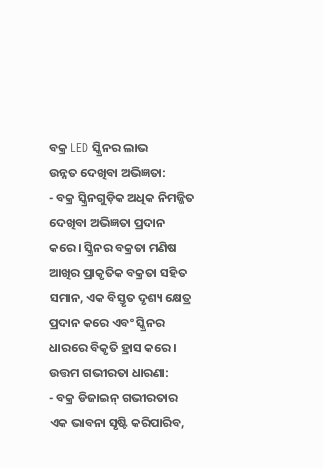ବକ୍ର LED ସ୍କ୍ରିନର ଲାଭ
ଉନ୍ନତ ଦେଖିବା ଅଭିଜ୍ଞତା:
- ବକ୍ର ସ୍କ୍ରିନଗୁଡ଼ିକ ଅଧିକ ନିମଜ୍ଜିତ ଦେଖିବା ଅଭିଜ୍ଞତା ପ୍ରଦାନ କରେ। ସ୍କ୍ରିନର ବକ୍ରତା ମଣିଷ ଆଖିର ପ୍ରାକୃତିକ ବକ୍ରତା ସହିତ ସମାନ, ଏକ ବିସ୍ତୃତ ଦୃଶ୍ୟ କ୍ଷେତ୍ର ପ୍ରଦାନ କରେ ଏବଂ ସ୍କ୍ରିନର ଧାରରେ ବିକୃତି ହ୍ରାସ କରେ।
ଉତ୍ତମ ଗଭୀରତା ଧାରଣା:
- ବକ୍ର ଡିଜାଇନ୍ ଗଭୀରତାର ଏକ ଭାବନା ସୃଷ୍ଟି କରିପାରିବ,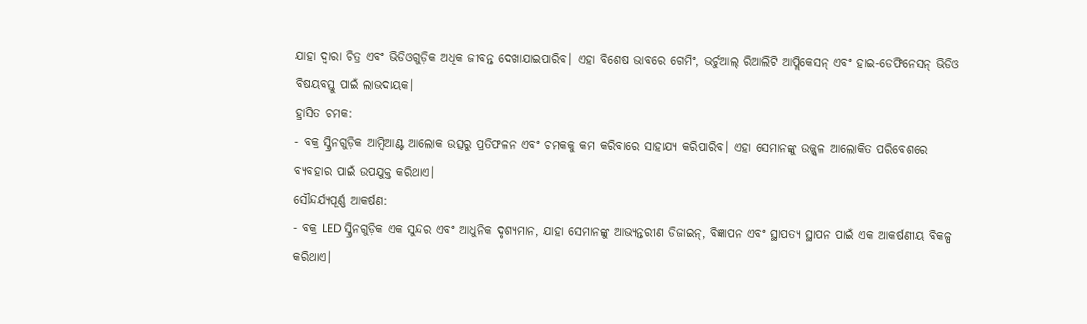ଯାହା ଦ୍ଵାରା ଚିତ୍ର ଏବଂ ଭିଡିଓଗୁଡ଼ିକ ଅଧିକ ଜୀବନ୍ତ ଦେଖାଯାଇପାରିବ। ଏହା ବିଶେଷ ଭାବରେ ଗେମିଂ, ଭର୍ଚୁଆଲ୍ ରିଆଲିଟି ଆପ୍ଲିକେସନ୍ ଏବଂ ହାଇ-ଡେଫିନେସନ୍ ଭିଡିଓ ବିଷୟବସ୍ତୁ ପାଇଁ ଲାଭଦାୟକ।
ହ୍ରାସିତ ଚମକ:
- ବକ୍ର ସ୍କ୍ରିନଗୁଡ଼ିକ ଆମ୍ବିଆଣ୍ଟ ଆଲୋକ ଉତ୍ସରୁ ପ୍ରତିଫଳନ ଏବଂ ଚମକକୁ କମ କରିବାରେ ସାହାଯ୍ୟ କରିପାରିବ। ଏହା ସେମାନଙ୍କୁ ଉଜ୍ଜ୍ୱଳ ଆଲୋକିତ ପରିବେଶରେ ବ୍ୟବହାର ପାଇଁ ଉପଯୁକ୍ତ କରିଥାଏ।
ସୌନ୍ଦର୍ଯ୍ୟପୂର୍ଣ୍ଣ ଆକର୍ଷଣ:
- ବକ୍ର LED ସ୍କ୍ରିନଗୁଡ଼ିକ ଏକ ସୁନ୍ଦର ଏବଂ ଆଧୁନିକ ଦୃଶ୍ୟମାନ, ଯାହା ସେମାନଙ୍କୁ ଆଭ୍ୟନ୍ତରୀଣ ଡିଜାଇନ୍, ବିଜ୍ଞାପନ ଏବଂ ସ୍ଥାପତ୍ୟ ସ୍ଥାପନ ପାଇଁ ଏକ ଆକର୍ଷଣୀୟ ବିକଳ୍ପ କରିଥାଏ।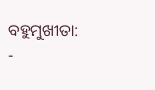ବହୁମୁଖୀତା:
-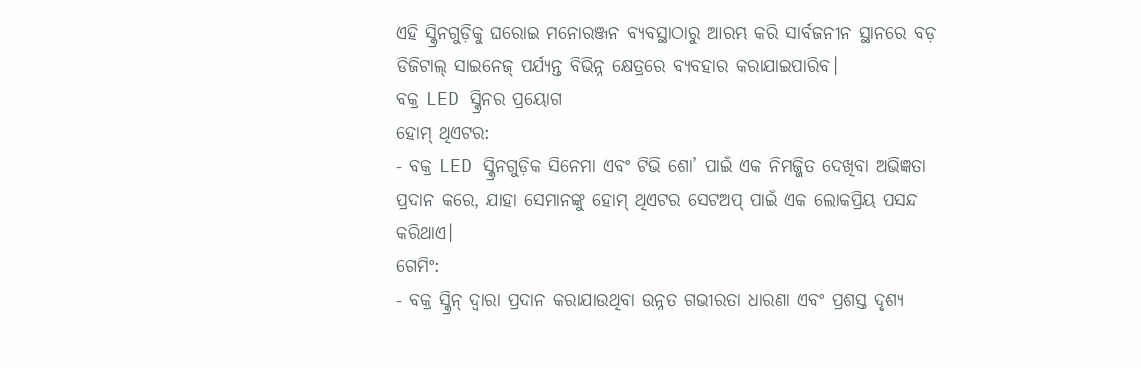ଏହି ସ୍କ୍ରିନଗୁଡ଼ିକୁ ଘରୋଇ ମନୋରଞ୍ଜନ ବ୍ୟବସ୍ଥାଠାରୁ ଆରମ୍ଭ କରି ସାର୍ବଜନୀନ ସ୍ଥାନରେ ବଡ଼ ଡିଜିଟାଲ୍ ସାଇନେଜ୍ ପର୍ଯ୍ୟନ୍ତ ବିଭିନ୍ନ କ୍ଷେତ୍ରରେ ବ୍ୟବହାର କରାଯାଇପାରିବ।
ବକ୍ର LED ସ୍କ୍ରିନର ପ୍ରୟୋଗ
ହୋମ୍ ଥିଏଟର:
- ବକ୍ର LED ସ୍କ୍ରିନଗୁଡ଼ିକ ସିନେମା ଏବଂ ଟିଭି ଶୋ’ ପାଇଁ ଏକ ନିମଜ୍ଜିତ ଦେଖିବା ଅଭିଜ୍ଞତା ପ୍ରଦାନ କରେ, ଯାହା ସେମାନଙ୍କୁ ହୋମ୍ ଥିଏଟର ସେଟଅପ୍ ପାଇଁ ଏକ ଲୋକପ୍ରିୟ ପସନ୍ଦ କରିଥାଏ।
ଗେମିଂ:
- ବକ୍ର ସ୍କ୍ରିନ୍ ଦ୍ୱାରା ପ୍ରଦାନ କରାଯାଉଥିବା ଉନ୍ନତ ଗଭୀରତା ଧାରଣା ଏବଂ ପ୍ରଶସ୍ତ ଦୃଶ୍ୟ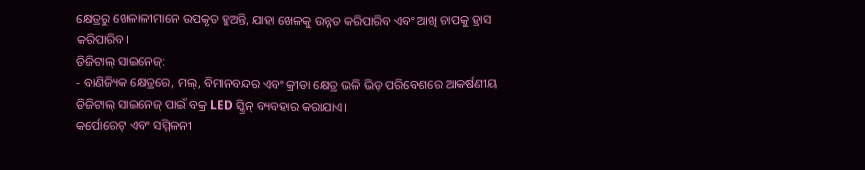କ୍ଷେତ୍ରରୁ ଖେଳାଳୀମାନେ ଉପକୃତ ହୁଅନ୍ତି, ଯାହା ଖେଳକୁ ଉନ୍ନତ କରିପାରିବ ଏବଂ ଆଖି ଚାପକୁ ହ୍ରାସ କରିପାରିବ।
ଡିଜିଟାଲ୍ ସାଇନେଜ୍:
- ବାଣିଜ୍ୟିକ କ୍ଷେତ୍ରରେ, ମଲ୍, ବିମାନବନ୍ଦର ଏବଂ କ୍ରୀଡା କ୍ଷେତ୍ର ଭଳି ଭିଡ଼ ପରିବେଶରେ ଆକର୍ଷଣୀୟ ଡିଜିଟାଲ୍ ସାଇନେଜ୍ ପାଇଁ ବକ୍ର LED ସ୍କ୍ରିନ୍ ବ୍ୟବହାର କରାଯାଏ।
କର୍ପୋରେଟ୍ ଏବଂ ସମ୍ମିଳନୀ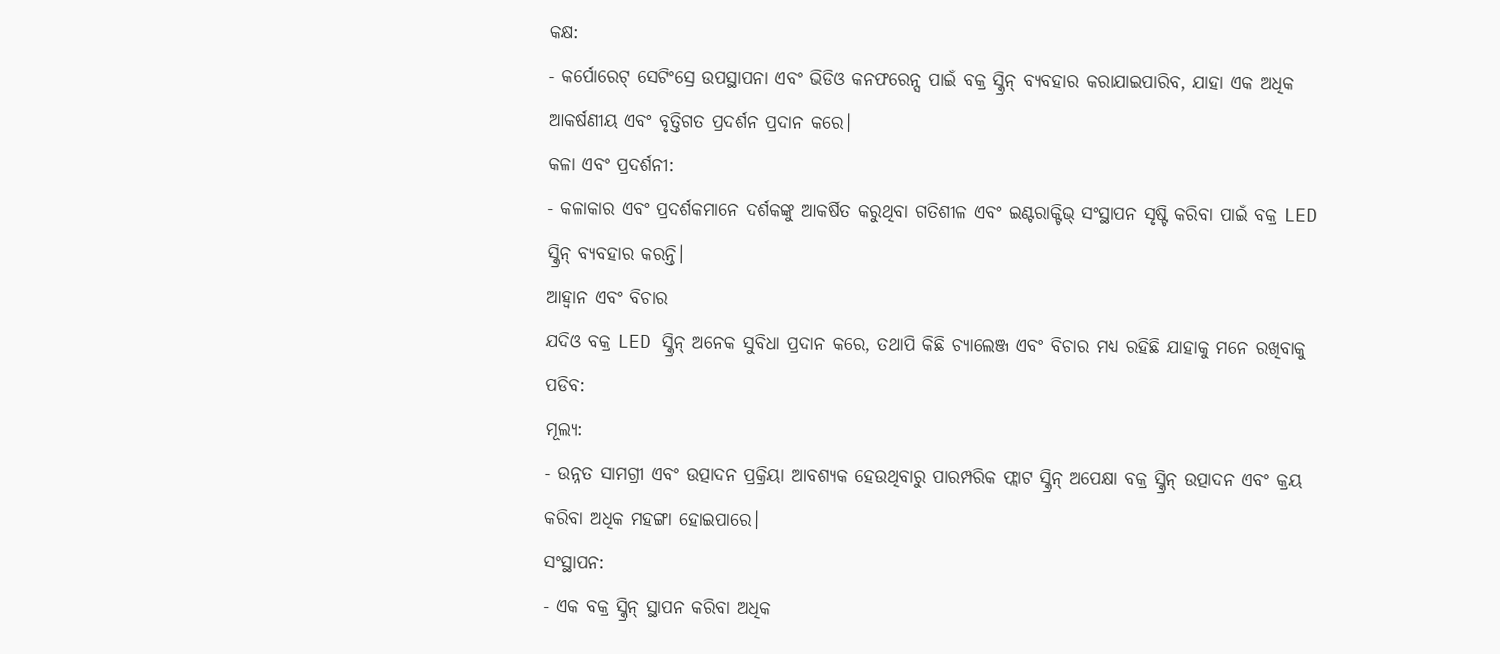କକ୍ଷ:
- କର୍ପୋରେଟ୍ ସେଟିଂସ୍ରେ ଉପସ୍ଥାପନା ଏବଂ ଭିଡିଓ କନଫରେନ୍ସ ପାଇଁ ବକ୍ର ସ୍କ୍ରିନ୍ ବ୍ୟବହାର କରାଯାଇପାରିବ, ଯାହା ଏକ ଅଧିକ ଆକର୍ଷଣୀୟ ଏବଂ ବୃତ୍ତିଗତ ପ୍ରଦର୍ଶନ ପ୍ରଦାନ କରେ।
କଳା ଏବଂ ପ୍ରଦର୍ଶନୀ:
- କଳାକାର ଏବଂ ପ୍ରଦର୍ଶକମାନେ ଦର୍ଶକଙ୍କୁ ଆକର୍ଷିତ କରୁଥିବା ଗତିଶୀଳ ଏବଂ ଇଣ୍ଟରାକ୍ଟିଭ୍ ସଂସ୍ଥାପନ ସୃଷ୍ଟି କରିବା ପାଇଁ ବକ୍ର LED ସ୍କ୍ରିନ୍ ବ୍ୟବହାର କରନ୍ତି।
ଆହ୍ବାନ ଏବଂ ବିଚାର
ଯଦିଓ ବକ୍ର LED ସ୍କ୍ରିନ୍ ଅନେକ ସୁବିଧା ପ୍ରଦାନ କରେ, ତଥାପି କିଛି ଚ୍ୟାଲେଞ୍ଜ ଏବଂ ବିଚାର ମଧ୍ୟ ରହିଛି ଯାହାକୁ ମନେ ରଖିବାକୁ ପଡିବ:
ମୂଲ୍ୟ:
- ଉନ୍ନତ ସାମଗ୍ରୀ ଏବଂ ଉତ୍ପାଦନ ପ୍ରକ୍ରିୟା ଆବଶ୍ୟକ ହେଉଥିବାରୁ ପାରମ୍ପରିକ ଫ୍ଲାଟ ସ୍କ୍ରିନ୍ ଅପେକ୍ଷା ବକ୍ର ସ୍କ୍ରିନ୍ ଉତ୍ପାଦନ ଏବଂ କ୍ରୟ କରିବା ଅଧିକ ମହଙ୍ଗା ହୋଇପାରେ।
ସଂସ୍ଥାପନ:
- ଏକ ବକ୍ର ସ୍କ୍ରିନ୍ ସ୍ଥାପନ କରିବା ଅଧିକ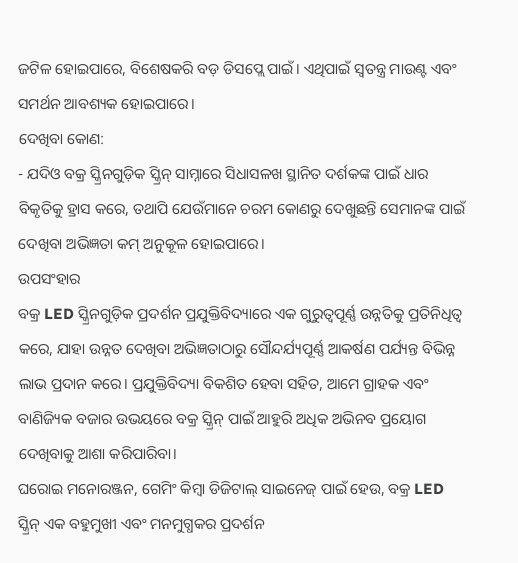ଜଟିଳ ହୋଇପାରେ, ବିଶେଷକରି ବଡ଼ ଡିସପ୍ଲେ ପାଇଁ। ଏଥିପାଇଁ ସ୍ୱତନ୍ତ୍ର ମାଉଣ୍ଟ ଏବଂ ସମର୍ଥନ ଆବଶ୍ୟକ ହୋଇପାରେ।
ଦେଖିବା କୋଣ:
- ଯଦିଓ ବକ୍ର ସ୍କ୍ରିନଗୁଡ଼ିକ ସ୍କ୍ରିନ୍ ସାମ୍ନାରେ ସିଧାସଳଖ ସ୍ଥାନିତ ଦର୍ଶକଙ୍କ ପାଇଁ ଧାର ବିକୃତିକୁ ହ୍ରାସ କରେ, ତଥାପି ଯେଉଁମାନେ ଚରମ କୋଣରୁ ଦେଖୁଛନ୍ତି ସେମାନଙ୍କ ପାଇଁ ଦେଖିବା ଅଭିଜ୍ଞତା କମ୍ ଅନୁକୂଳ ହୋଇପାରେ।
ଉପସଂହାର
ବକ୍ର LED ସ୍କ୍ରିନଗୁଡ଼ିକ ପ୍ରଦର୍ଶନ ପ୍ରଯୁକ୍ତିବିଦ୍ୟାରେ ଏକ ଗୁରୁତ୍ୱପୂର୍ଣ୍ଣ ଉନ୍ନତିକୁ ପ୍ରତିନିଧିତ୍ୱ କରେ, ଯାହା ଉନ୍ନତ ଦେଖିବା ଅଭିଜ୍ଞତାଠାରୁ ସୌନ୍ଦର୍ଯ୍ୟପୂର୍ଣ୍ଣ ଆକର୍ଷଣ ପର୍ଯ୍ୟନ୍ତ ବିଭିନ୍ନ ଲାଭ ପ୍ରଦାନ କରେ। ପ୍ରଯୁକ୍ତିବିଦ୍ୟା ବିକଶିତ ହେବା ସହିତ, ଆମେ ଗ୍ରାହକ ଏବଂ ବାଣିଜ୍ୟିକ ବଜାର ଉଭୟରେ ବକ୍ର ସ୍କ୍ରିନ୍ ପାଇଁ ଆହୁରି ଅଧିକ ଅଭିନବ ପ୍ରୟୋଗ ଦେଖିବାକୁ ଆଶା କରିପାରିବା।
ଘରୋଇ ମନୋରଞ୍ଜନ, ଗେମିଂ କିମ୍ବା ଡିଜିଟାଲ୍ ସାଇନେଜ୍ ପାଇଁ ହେଉ, ବକ୍ର LED ସ୍କ୍ରିନ୍ ଏକ ବହୁମୁଖୀ ଏବଂ ମନମୁଗ୍ଧକର ପ୍ରଦର୍ଶନ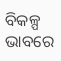ବିକଳ୍ପ ଭାବରେ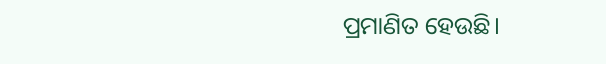ପ୍ରମାଣିତ ହେଉଛି।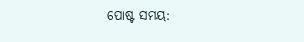ପୋଷ୍ଟ ସମୟ: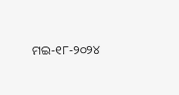ମଇ-୧୮-୨୦୨୪